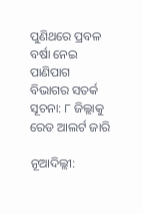ପୁଣିଥରେ ପ୍ରବଳ ବର୍ଷା ନେଇ ପାଣିପାଗ ବିଭାଗର ସତର୍କ ସୂଚନା: ୮ ଜିଲ୍ଲାକୁ ରେଡ ଆଲର୍ଟ ଜାରି

ନୂଆଦିଲ୍ଲୀ: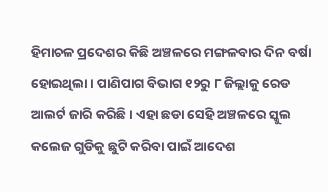ହିମାଚଳ ପ୍ରଦେଶର କିଛି ଅଞ୍ଚଳରେ ମଙ୍ଗଳବାର ଦିନ ବର୍ଷା ହୋଇଥିଲା । ପାଣିପାଗ ବିଭାଗ ୧୨ରୁ ୮ ଜିଲ୍ଲାକୁ ରେଡ ଆଲର୍ଟ ଜାରି କରିଛି । ଏହା ଛଡା ସେହି ଅଞ୍ଚଳରେ ସ୍କୁଲ କଲେଜ ଗୁଡିକୁ ଛୁଟି କରିବା ପାଇଁ ଆଦେଶ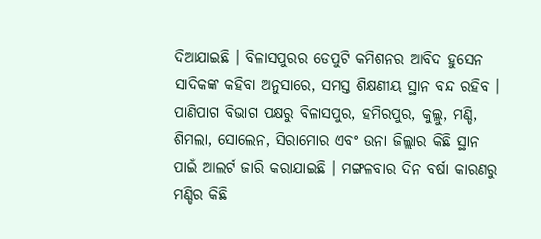ଦିଆଯାଇଛି । ବିଳାସପୁରର ଡେପୁଟି କମିଶନର ଆବିଦ ହୁସେନ ସାଦିକଙ୍କ କହିବା ଅନୁସାରେ, ସମସ୍ତ ଶିକ୍ଷଣୀୟ ସ୍ଥାନ ବନ୍ଦ ରହିବ । ପାଣିପାଗ ବିଭାଗ ପକ୍ଷରୁ ବିଳାସପୁର, ହମିରପୁର, କୁଲ୍ଲୁ, ମଣ୍ଡି, ଶିମଲା, ସୋଲେନ, ସିରାମୋର ଏବଂ ଉନା ଜିଲ୍ଲାର କିଛି ସ୍ଥାନ ପାଇଁ ଆଲର୍ଟ ଜାରି କରାଯାଇଛି । ମଙ୍ଗଳବାର ଦିନ ବର୍ଷା କାରଣରୁ ମଣ୍ଡିର କିଛି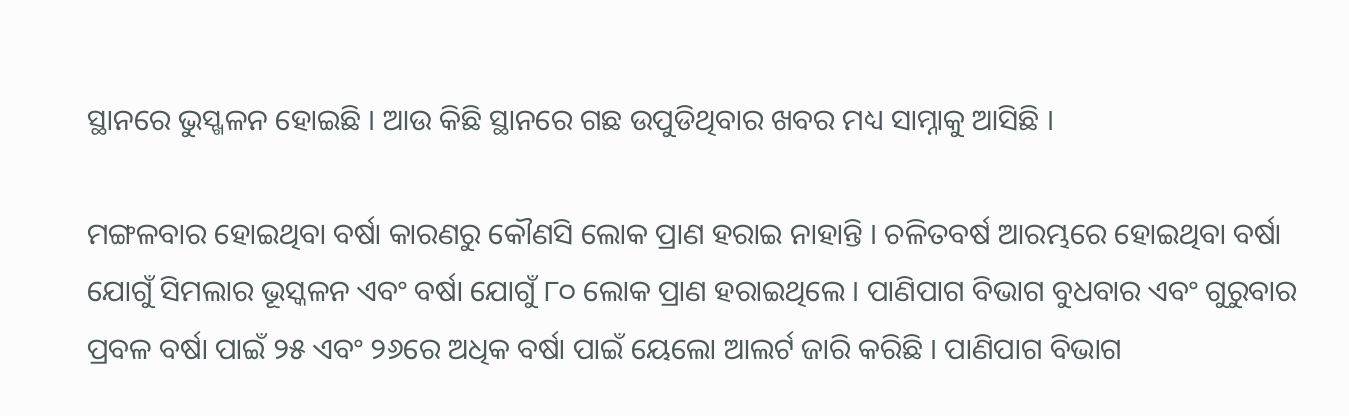ସ୍ଥାନରେ ଭୁସ୍ଖଳନ ହୋଇଛି । ଆଉ କିଛି ସ୍ଥାନରେ ଗଛ ଉପୁଡିଥିବାର ଖବର ମଧ୍ୟ ସାମ୍ନାକୁ ଆସିଛି ।

ମଙ୍ଗଳବାର ହୋଇଥିବା ବର୍ଷା କାରଣରୁ କୌଣସି ଲୋକ ପ୍ରାଣ ହରାଇ ନାହାନ୍ତି । ଚଳିତବର୍ଷ ଆରମ୍ଭରେ ହୋଇଥିବା ବର୍ଷା ଯୋଗୁଁ ସିମଲାର ଭୂସ୍କଳନ ଏବଂ ବର୍ଷା ଯୋଗୁଁ ୮୦ ଲୋକ ପ୍ରାଣ ହରାଇଥିଲେ । ପାଣିପାଗ ବିଭାଗ ବୁଧବାର ଏବଂ ଗୁରୁବାର ପ୍ରବଳ ବର୍ଷା ପାଇଁ ୨୫ ଏବଂ ୨୬ରେ ଅଧିକ ବର୍ଷା ପାଇଁ ୟେଲୋ ଆଲର୍ଟ ଜାରି କରିଛି । ପାଣିପାଗ ବିଭାଗ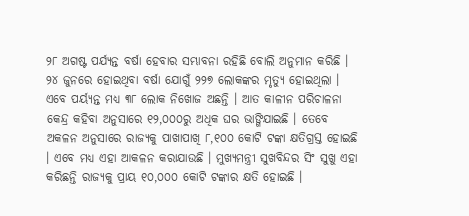୨୮ ଅଗଷ୍ଟ ପର୍ଯ୍ୟନ୍ତ ବର୍ଷା ହେବାର ସମ୍ଭାବନା ରହିଛି ବୋଲି ଅନୁମାନ କରିଛି । ୨୪ ଜୁନରେ ହୋଇଥିବା ବର୍ଷା ଯୋଗୁଁ ୨୨୭ ଲୋକଙ୍କର ମୃତ୍ୟୁ ହୋଇଥିଲା । ଏବେ ପର୍ୟ୍ୟନ୍ତ ମଧ୍ୟ ୩୮ ଲୋକ ନିଖୋଜ ଅଛନ୍ତି । ଆତ କାଳୀନ ପରିଚାଳନା କେନ୍ଦ୍ର କହିବା ଅନୁସାରେ ୧୨,୦୦୦ରୁ ଅଧିକ ଘର ଭାଙ୍ଗିଯାଇଛି । ତେବେ ଅକଳନ ଅନୁସାରେ ରାଜ୍ୟକୁ ପାଖାପାଖି ୮,୧୦୦ କୋଟି ଟଙ୍କା କ୍ଷତିଗ୍ରସ୍ତ ହୋଇଛି । ଏବେ ମଧ୍ୟ ଏହା ଆକଳନ କରାଯାଉଛି । ମୁଖ୍ୟମନ୍ତ୍ରୀ ସୁଖବିନ୍ଦର ସିଂ ସୁଖୁ ଏହା କରିଛନ୍ତି ରାଜ୍ୟକୁ ପ୍ରାୟ ୧୦,୦୦୦ କୋଟି ଟଙ୍କାର କ୍ଷତି ହୋଇଛି ।